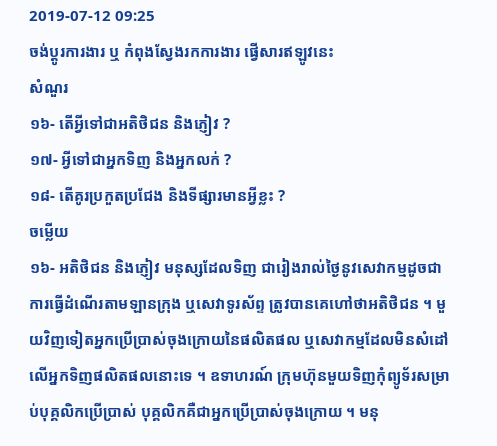2019-07-12 09:25
ចង់ប្តូរការងារ ឬ កំពុងស្វែងរកការងារ ផ្វើសារឥឡូវនេះ
សំណួរ
១៦- តើអ្វីទៅជាអតិថិជន និងភ្ញៀវ ?
១៧- អ្វីទៅជាអ្នកទិញ និងអ្នកលក់ ?
១៨- តើគូរប្រកួតប្រជែង និងទីផ្សារមានអ្វីខ្លះ ?
ចម្លើយ
១៦- អតិថិជន និងភ្ញៀវ មនុស្សដែលទិញ ជារៀងរាល់ថ្ងៃនូវសេវាកម្មដូចជាការធ្វើដំណើរតាមឡានក្រុង ឬសេវាទូរស័ព្ទ ត្រូវបានគេហៅថាអតិថិជន ។ មួយវិញទៀតអ្នកប្រើប្រាស់ចុងក្រោយនៃផលិតផល ឬសេវាកម្មដែលមិនសំដៅលើអ្នកទិញផលិតផលនោះទេ ។ ឧទាហរណ៍ ក្រុមហ៊ុនមួយទិញកុំព្យូទ័រសម្រាប់បុគ្គលិកប្រើប្រាស់ បុគ្គលិកគឺជាអ្នកប្រើប្រាស់ចុងក្រោយ ។ មនុ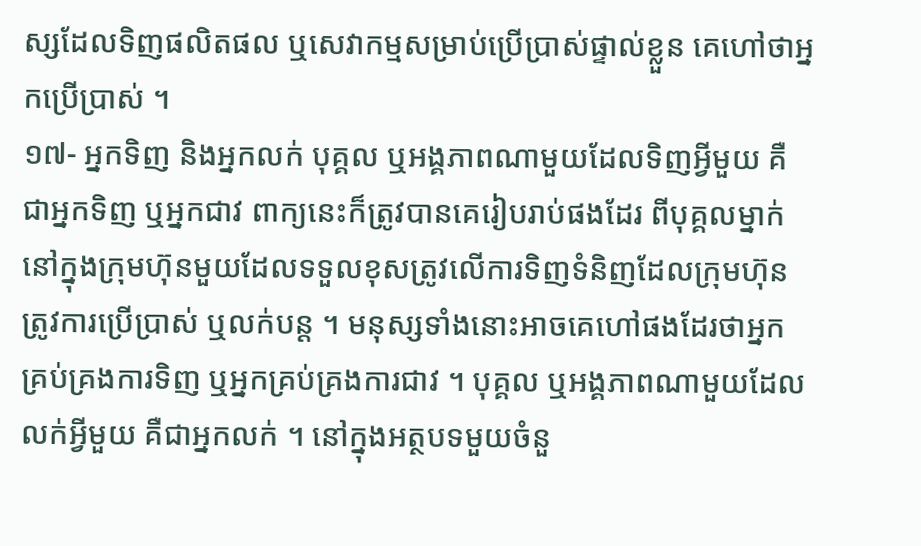ស្សដែលទិញផលិតផល ឬសេវាកម្មសម្រាប់ប្រើប្រាស់ផ្ទាល់ខ្លួន គេហៅថាអ្នកប្រើប្រាស់ ។
១៧- អ្នកទិញ និងអ្នកលក់ បុគ្គល ឬអង្គភាពណាមួយដែលទិញអ្វីមួយ គឺជាអ្នកទិញ ឬអ្នកជាវ ពាក្យនេះក៏ត្រូវបានគេរៀបរាប់ផងដែរ ពីបុគ្គលម្នាក់នៅក្នុងក្រុមហ៊ុនមួយដែលទទួលខុសត្រូវលើការទិញទំនិញដែលក្រុមហ៊ុនត្រូវការប្រើប្រាស់ ឬលក់បន្ត ។ មនុស្សទាំងនោះអាចគេហៅផងដែរថាអ្នកគ្រប់គ្រងការទិញ ឬអ្នកគ្រប់គ្រងការជាវ ។ បុគ្គល ឬអង្គភាពណាមួយដែលលក់អ្វីមួយ គឺជាអ្នកលក់ ។ នៅក្នុងអត្ថបទមួយចំនួ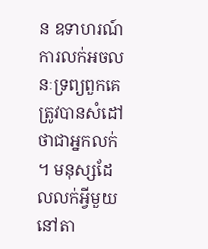ន ឧទាហរណ៍ ការលក់អចលនៈទ្រព្យពួកគេត្រូវបានសំដៅថាជាអ្នកលក់ ។ មនុស្សដែលលក់អ្វីមួយនៅតា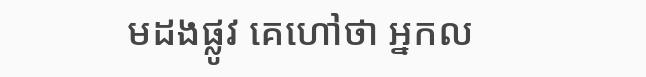មដងផ្លូវ គេហៅថា អ្នកល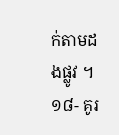ក់តាមដងផ្លូវ ។
១៨- គូរ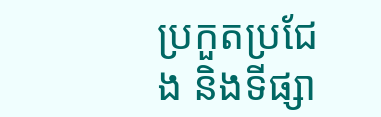ប្រកួតប្រជែង និងទីផ្សា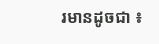រមានដូចជា ៖